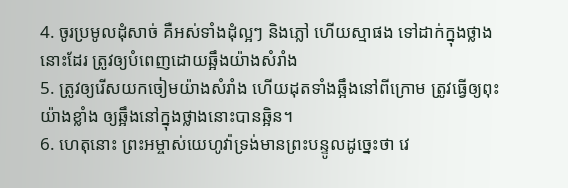4. ចូរប្រមូលដុំសាច់ គឺអស់ទាំងដុំល្អៗ និងភ្លៅ ហើយស្មាផង ទៅដាក់ក្នុងថ្លាងនោះដែរ ត្រូវឲ្យបំពេញដោយឆ្អឹងយ៉ាងសំរាំង
5. ត្រូវឲ្យរើសយកចៀមយ៉ាងសំរាំង ហើយដុតទាំងឆ្អឹងនៅពីក្រោម ត្រូវធ្វើឲ្យពុះយ៉ាងខ្លាំង ឲ្យឆ្អឹងនៅក្នុងថ្លាងនោះបានឆ្អិន។
6. ហេតុនោះ ព្រះអម្ចាស់យេហូវ៉ាទ្រង់មានព្រះបន្ទូលដូច្នេះថា វេ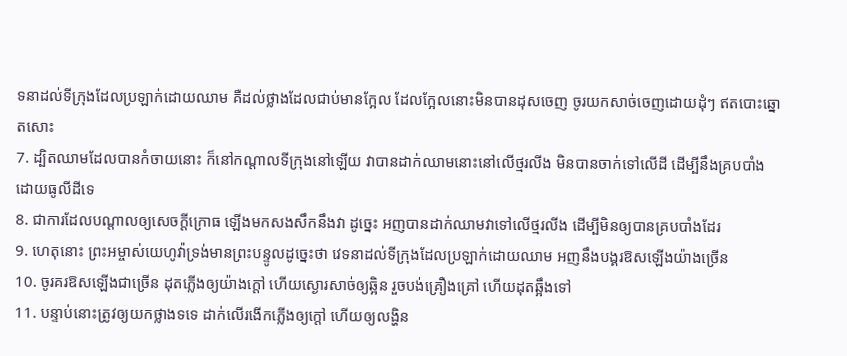ទនាដល់ទីក្រុងដែលប្រឡាក់ដោយឈាម គឺដល់ថ្លាងដែលជាប់មានក្អែល ដែលក្អែលនោះមិនបានដុសចេញ ចូរយកសាច់ចេញដោយដុំៗ ឥតបោះឆ្នោតសោះ
7. ដ្បិតឈាមដែលបានកំចាយនោះ ក៏នៅកណ្តាលទីក្រុងនៅឡើយ វាបានដាក់ឈាមនោះនៅលើថ្មរលីង មិនបានចាក់ទៅលើដី ដើម្បីនឹងគ្របបាំងដោយធូលីដីទេ
8. ជាការដែលបណ្តាលឲ្យសេចក្ដីក្រោធ ឡើងមកសងសឹកនឹងវា ដូច្នេះ អញបានដាក់ឈាមវាទៅលើថ្មរលីង ដើម្បីមិនឲ្យបានគ្របបាំងដែរ
9. ហេតុនោះ ព្រះអម្ចាស់យេហូវ៉ាទ្រង់មានព្រះបន្ទូលដូច្នេះថា វេទនាដល់ទីក្រុងដែលប្រឡាក់ដោយឈាម អញនឹងបង្គរឱសឡើងយ៉ាងច្រើន
10. ចូរគរឱសឡើងជាច្រើន ដុតភ្លើងឲ្យយ៉ាងក្តៅ ហើយស្ងោរសាច់ឲ្យឆ្អិន រួចបង់គ្រឿងគ្រៅ ហើយដុតឆ្អឹងទៅ
11. បន្ទាប់នោះត្រូវឲ្យយកថ្លាងទទេ ដាក់លើរងើកភ្លើងឲ្យក្តៅ ហើយឲ្យលង្ហិន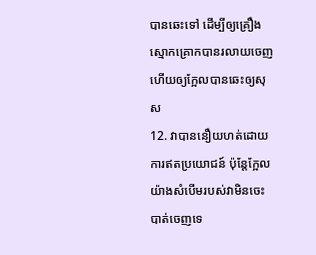បានឆេះទៅ ដើម្បីឲ្យគ្រឿងស្មោកគ្រោកបានរលាយចេញ ហើយឲ្យក្អែលបានឆេះឲ្យសុស
12. វាបាននឿយហត់ដោយការឥតប្រយោជន៍ ប៉ុន្តែក្អែលយ៉ាងសំបើមរបស់វាមិនចេះបាត់ចេញទេ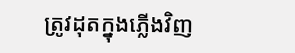ត្រូវដុតក្នុងភ្លើងវិញ